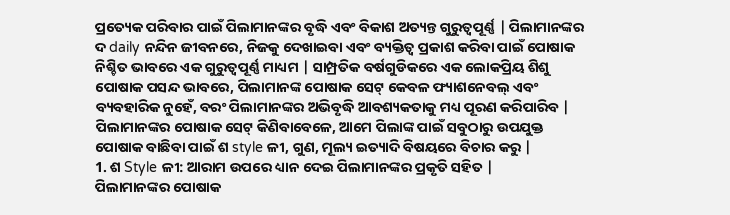ପ୍ରତ୍ୟେକ ପରିବାର ପାଇଁ ପିଲାମାନଙ୍କର ବୃଦ୍ଧି ଏବଂ ବିକାଶ ଅତ୍ୟନ୍ତ ଗୁରୁତ୍ୱପୂର୍ଣ୍ଣ | ପିଲାମାନଙ୍କର ଦ daily ନନ୍ଦିନ ଜୀବନରେ, ନିଜକୁ ଦେଖାଇବା ଏବଂ ବ୍ୟକ୍ତିତ୍ୱ ପ୍ରକାଶ କରିବା ପାଇଁ ପୋଷାକ ନିଶ୍ଚିତ ଭାବରେ ଏକ ଗୁରୁତ୍ୱପୂର୍ଣ୍ଣ ମାଧ୍ୟମ | ସାମ୍ପ୍ରତିକ ବର୍ଷଗୁଡିକରେ ଏକ ଲୋକପ୍ରିୟ ଶିଶୁ ପୋଷାକ ପସନ୍ଦ ଭାବରେ, ପିଲାମାନଙ୍କ ପୋଷାକ ସେଟ୍ କେବଳ ଫ୍ୟାଶନେବଲ୍ ଏବଂ ବ୍ୟବହାରିକ ନୁହେଁ, ବରଂ ପିଲାମାନଙ୍କର ଅଭିବୃଦ୍ଧି ଆବଶ୍ୟକତାକୁ ମଧ୍ୟ ପୂରଣ କରିପାରିବ | ପିଲାମାନଙ୍କର ପୋଷାକ ସେଟ୍ କିଣିବାବେଳେ, ଆମେ ପିଲାଙ୍କ ପାଇଁ ସବୁଠାରୁ ଉପଯୁକ୍ତ ପୋଷାକ ବାଛିବା ପାଇଁ ଶ style ଳୀ, ଗୁଣ, ମୂଲ୍ୟ ଇତ୍ୟାଦି ବିଷୟରେ ବିଚାର କରୁ |
1. ଶ Style ଳୀ: ଆରାମ ଉପରେ ଧ୍ୟାନ ଦେଇ ପିଲାମାନଙ୍କର ପ୍ରକୃତି ସହିତ |
ପିଲାମାନଙ୍କର ପୋଷାକ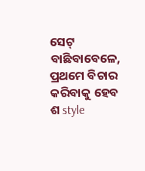ସେଟ୍ ବାଛିବାବେଳେ, ପ୍ରଥମେ ବିଚାର କରିବାକୁ ହେବ ଶ style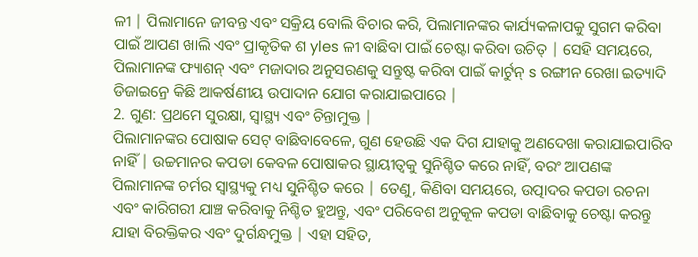ଳୀ | ପିଲାମାନେ ଜୀବନ୍ତ ଏବଂ ସକ୍ରିୟ ବୋଲି ବିଚାର କରି, ପିଲାମାନଙ୍କର କାର୍ଯ୍ୟକଳାପକୁ ସୁଗମ କରିବା ପାଇଁ ଆପଣ ଖାଲି ଏବଂ ପ୍ରାକୃତିକ ଶ yles ଳୀ ବାଛିବା ପାଇଁ ଚେଷ୍ଟା କରିବା ଉଚିତ୍ | ସେହି ସମୟରେ, ପିଲାମାନଙ୍କ ଫ୍ୟାଶନ୍ ଏବଂ ମଜାଦାର ଅନୁସରଣକୁ ସନ୍ତୁଷ୍ଟ କରିବା ପାଇଁ କାର୍ଟୁନ୍ s ରଙ୍ଗୀନ ରେଖା ଇତ୍ୟାଦି ଡିଜାଇନ୍ରେ କିଛି ଆକର୍ଷଣୀୟ ଉପାଦାନ ଯୋଗ କରାଯାଇପାରେ |
2. ଗୁଣ: ପ୍ରଥମେ ସୁରକ୍ଷା, ସ୍ୱାସ୍ଥ୍ୟ ଏବଂ ଚିନ୍ତାମୁକ୍ତ |
ପିଲାମାନଙ୍କର ପୋଷାକ ସେଟ୍ ବାଛିବାବେଳେ, ଗୁଣ ହେଉଛି ଏକ ଦିଗ ଯାହାକୁ ଅଣଦେଖା କରାଯାଇପାରିବ ନାହିଁ | ଉଚ୍ଚମାନର କପଡା କେବଳ ପୋଷାକର ସ୍ଥାୟୀତ୍ୱକୁ ସୁନିଶ୍ଚିତ କରେ ନାହିଁ, ବରଂ ଆପଣଙ୍କ ପିଲାମାନଙ୍କ ଚର୍ମର ସ୍ୱାସ୍ଥ୍ୟକୁ ମଧ୍ୟ ସୁନିଶ୍ଚିତ କରେ | ତେଣୁ, କିଣିବା ସମୟରେ, ଉତ୍ପାଦର କପଡା ରଚନା ଏବଂ କାରିଗରୀ ଯାଞ୍ଚ କରିବାକୁ ନିଶ୍ଚିତ ହୁଅନ୍ତୁ, ଏବଂ ପରିବେଶ ଅନୁକୂଳ କପଡା ବାଛିବାକୁ ଚେଷ୍ଟା କରନ୍ତୁ ଯାହା ବିରକ୍ତିକର ଏବଂ ଦୁର୍ଗନ୍ଧମୁକ୍ତ | ଏହା ସହିତ,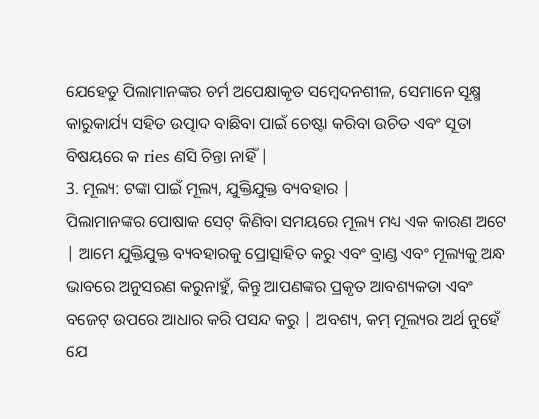ଯେହେତୁ ପିଲାମାନଙ୍କର ଚର୍ମ ଅପେକ୍ଷାକୃତ ସମ୍ବେଦନଶୀଳ, ସେମାନେ ସୂକ୍ଷ୍ମ କାରୁକାର୍ଯ୍ୟ ସହିତ ଉତ୍ପାଦ ବାଛିବା ପାଇଁ ଚେଷ୍ଟା କରିବା ଉଚିତ ଏବଂ ସୂତା ବିଷୟରେ କ ries ଣସି ଚିନ୍ତା ନାହିଁ |
3. ମୂଲ୍ୟ: ଟଙ୍କା ପାଇଁ ମୂଲ୍ୟ, ଯୁକ୍ତିଯୁକ୍ତ ବ୍ୟବହାର |
ପିଲାମାନଙ୍କର ପୋଷାକ ସେଟ୍ କିଣିବା ସମୟରେ ମୂଲ୍ୟ ମଧ୍ୟ ଏକ କାରଣ ଅଟେ | ଆମେ ଯୁକ୍ତିଯୁକ୍ତ ବ୍ୟବହାରକୁ ପ୍ରୋତ୍ସାହିତ କରୁ ଏବଂ ବ୍ରାଣ୍ଡ ଏବଂ ମୂଲ୍ୟକୁ ଅନ୍ଧ ଭାବରେ ଅନୁସରଣ କରୁନାହୁଁ, କିନ୍ତୁ ଆପଣଙ୍କର ପ୍ରକୃତ ଆବଶ୍ୟକତା ଏବଂ ବଜେଟ୍ ଉପରେ ଆଧାର କରି ପସନ୍ଦ କରୁ | ଅବଶ୍ୟ, କମ୍ ମୂଲ୍ୟର ଅର୍ଥ ନୁହେଁ ଯେ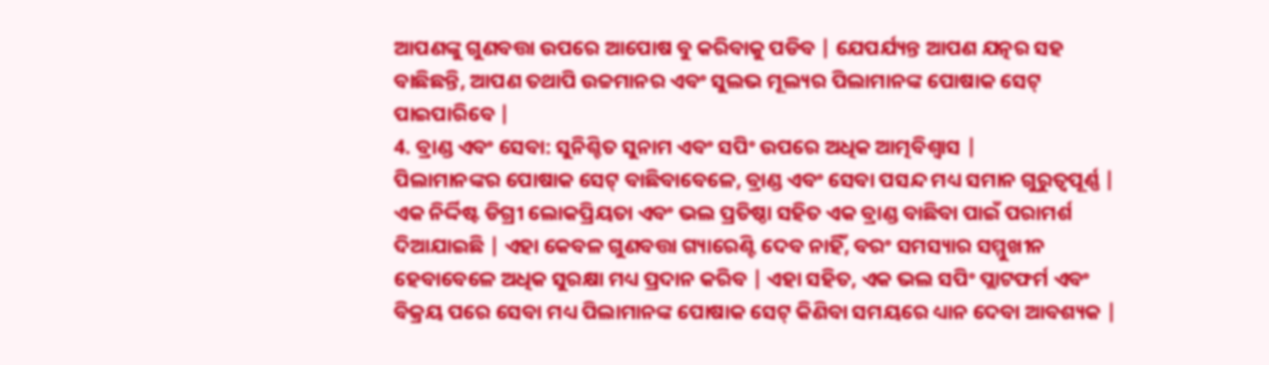ଆପଣଙ୍କୁ ଗୁଣବତ୍ତା ଉପରେ ଆପୋଷ ବୁ କରିବାକୁ ପଡିବ | ଯେପର୍ଯ୍ୟନ୍ତ ଆପଣ ଯତ୍ନର ସହ ବାଛିଛନ୍ତି, ଆପଣ ତଥାପି ଉଚ୍ଚମାନର ଏବଂ ସୁଲଭ ମୂଲ୍ୟର ପିଲାମାନଙ୍କ ପୋଷାକ ସେଟ୍ ପାଇପାରିବେ |
4. ବ୍ରାଣ୍ଡ ଏବଂ ସେବା: ସୁନିଶ୍ଚିତ ସୁନାମ ଏବଂ ସପିଂ ଉପରେ ଅଧିକ ଆତ୍ମବିଶ୍ୱାସ |
ପିଲାମାନଙ୍କର ପୋଷାକ ସେଟ୍ ବାଛିବାବେଳେ, ବ୍ରାଣ୍ଡ ଏବଂ ସେବା ପସନ୍ଦ ମଧ୍ୟ ସମାନ ଗୁରୁତ୍ୱପୂର୍ଣ୍ଣ | ଏକ ନିର୍ଦ୍ଦିଷ୍ଟ ଡିଗ୍ରୀ ଲୋକପ୍ରିୟତା ଏବଂ ଭଲ ପ୍ରତିଷ୍ଠା ସହିତ ଏକ ବ୍ରାଣ୍ଡ ବାଛିବା ପାଇଁ ପରାମର୍ଶ ଦିଆଯାଇଛି | ଏହା କେବଳ ଗୁଣବତ୍ତା ଗ୍ୟାରେଣ୍ଟି ଦେବ ନାହିଁ, ବରଂ ସମସ୍ୟାର ସମ୍ମୁଖୀନ ହେବାବେଳେ ଅଧିକ ସୁରକ୍ଷା ମଧ୍ୟ ପ୍ରଦାନ କରିବ | ଏହା ସହିତ, ଏକ ଭଲ ସପିଂ ପ୍ଲାଟଫର୍ମ ଏବଂ ବିକ୍ରୟ ପରେ ସେବା ମଧ୍ୟ ପିଲାମାନଙ୍କ ପୋଷାକ ସେଟ୍ କିଣିବା ସମୟରେ ଧ୍ୟାନ ଦେବା ଆବଶ୍ୟକ |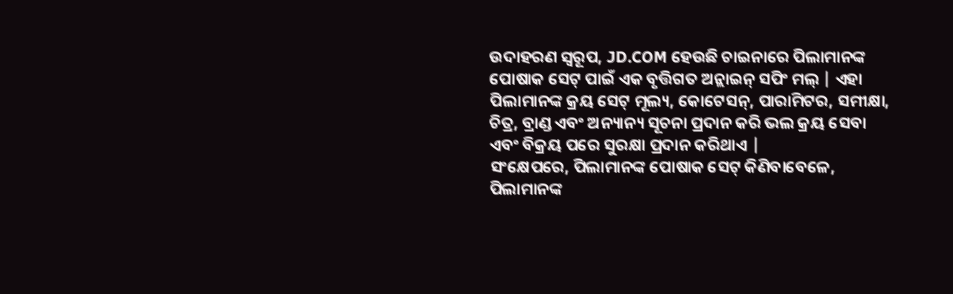ଉଦାହରଣ ସ୍ୱରୂପ, JD.COM ହେଉଛି ଚାଇନାରେ ପିଲାମାନଙ୍କ ପୋଷାକ ସେଟ୍ ପାଇଁ ଏକ ବୃତ୍ତିଗତ ଅନ୍ଲାଇନ୍ ସପିଂ ମଲ୍ | ଏହା ପିଲାମାନଙ୍କ କ୍ରୟ ସେଟ୍ ମୂଲ୍ୟ, କୋଟେସନ୍, ପାରାମିଟର, ସମୀକ୍ଷା, ଚିତ୍ର, ବ୍ରାଣ୍ଡ ଏବଂ ଅନ୍ୟାନ୍ୟ ସୂଚନା ପ୍ରଦାନ କରି ଭଲ କ୍ରୟ ସେବା ଏବଂ ବିକ୍ରୟ ପରେ ସୁରକ୍ଷା ପ୍ରଦାନ କରିଥାଏ |
ସଂକ୍ଷେପରେ, ପିଲାମାନଙ୍କ ପୋଷାକ ସେଟ୍ କିଣିବାବେଳେ, ପିଲାମାନଙ୍କ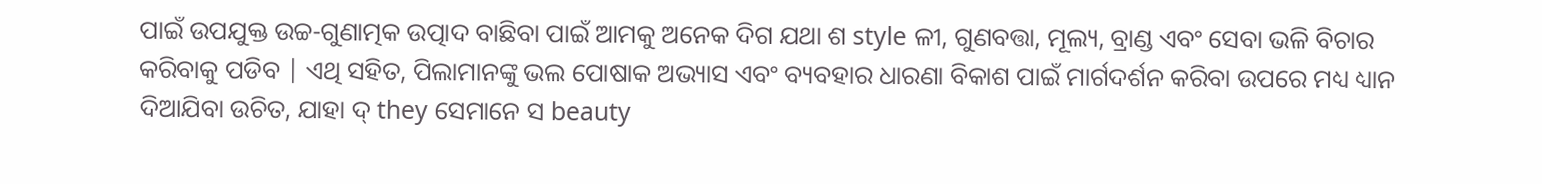ପାଇଁ ଉପଯୁକ୍ତ ଉଚ୍ଚ-ଗୁଣାତ୍ମକ ଉତ୍ପାଦ ବାଛିବା ପାଇଁ ଆମକୁ ଅନେକ ଦିଗ ଯଥା ଶ style ଳୀ, ଗୁଣବତ୍ତା, ମୂଲ୍ୟ, ବ୍ରାଣ୍ଡ ଏବଂ ସେବା ଭଳି ବିଚାର କରିବାକୁ ପଡିବ | ଏଥି ସହିତ, ପିଲାମାନଙ୍କୁ ଭଲ ପୋଷାକ ଅଭ୍ୟାସ ଏବଂ ବ୍ୟବହାର ଧାରଣା ବିକାଶ ପାଇଁ ମାର୍ଗଦର୍ଶନ କରିବା ଉପରେ ମଧ୍ୟ ଧ୍ୟାନ ଦିଆଯିବା ଉଚିତ, ଯାହା ଦ୍ they ସେମାନେ ସ beauty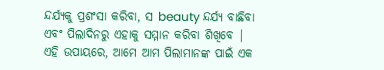ନ୍ଦର୍ଯ୍ୟକୁ ପ୍ରଶଂସା କରିବା, ସ beauty ନ୍ଦର୍ଯ୍ୟ ବାଛିବା ଏବଂ ପିଲାଦିନରୁ ଏହାକୁ ସମ୍ମାନ କରିବା ଶିଖିବେ | ଏହି ଉପାୟରେ, ଆମେ ଆମ ପିଲାମାନଙ୍କ ପାଇଁ ଏକ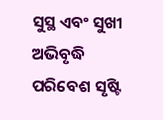ସୁସ୍ଥ ଏବଂ ସୁଖୀ ଅଭିବୃଦ୍ଧି ପରିବେଶ ସୃଷ୍ଟି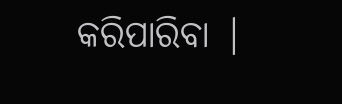କରିପାରିବା |